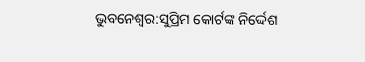ଭୁବନେଶ୍ୱର:ସୁପ୍ରିମ କୋର୍ଟଙ୍କ ନିର୍ଦ୍ଦେଶ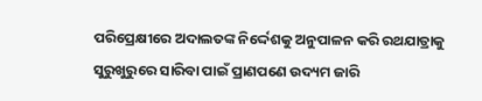ପରିପ୍ରେକ୍ଷୀରେ ଅଦାଲତଙ୍କ ନିର୍ଦ୍ଦେଶକୁ ଅନୁପାଳନ କରି ରଥଯାତ୍ରାକୁ ସୁରୁଖୁରୁରେ ସାରିବା ପାଇଁ ପ୍ରାଣପଣେ ଉଦ୍ୟମ ଜାରି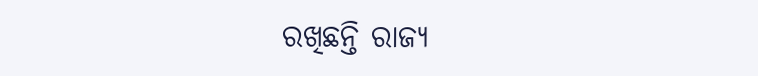ରଖିଛନ୍ତି ରାଜ୍ୟ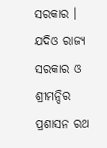ସରକାର । ଯଦିଓ ରାଜ୍ୟ ସରକାର ଓ ଶ୍ରୀମନ୍ଦିର ପ୍ରଶାସନ ରଥ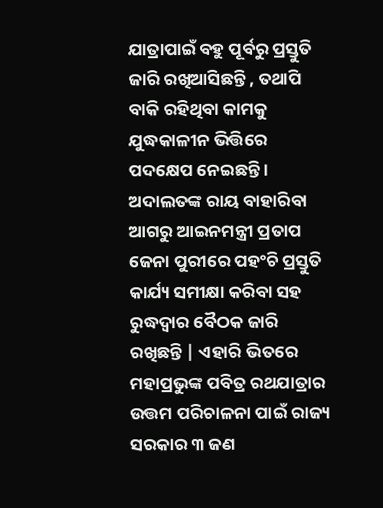ଯାତ୍ରାପାଇଁ ବହୁ ପୂର୍ବରୁ ପ୍ରସ୍ତୁତି ଜାରି ରଖିଆସିଛନ୍ତି , ତଥାପି ବାକି ରହିଥିବା କାମକୁ ଯୁଦ୍ଧକାଳୀନ ଭିତ୍ତିରେ ପଦକ୍ଷେପ ନେଇଛନ୍ତି । ଅଦାଲତଙ୍କ ରାୟ ବାହାରିବା ଆଗରୁ ଆଇନମନ୍ତ୍ରୀ ପ୍ରତାପ ଜେନା ପୁରୀରେ ପହଂଚି ପ୍ରସ୍ତୁତି କାର୍ଯ୍ୟ ସମୀକ୍ଷା କରିବା ସହ ରୁଦ୍ଧଦ୍ବାର ବୈଠକ ଜାରି ରଖିଛନ୍ତି | ଏହାରି ଭିତରେ ମହାପ୍ରଭୁଙ୍କ ପବିତ୍ର ରଥଯାତ୍ରାର ଉତ୍ତମ ପରିଚାଳନା ପାଇଁ ରାଜ୍ୟ ସରକାର ୩ ଜଣ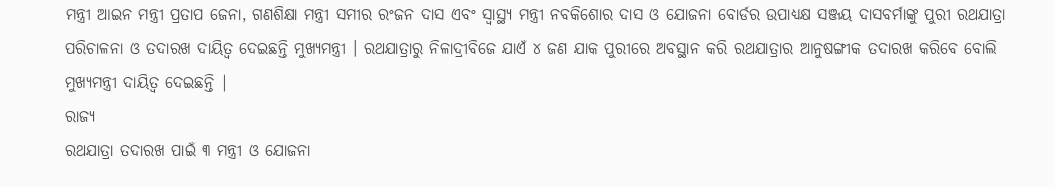ମନ୍ତ୍ରୀ ଆଇନ ମନ୍ତ୍ରୀ ପ୍ରତାପ ଜେନା, ଗଣଶିକ୍ଷା ମନ୍ତ୍ରୀ ସମୀର ରଂଜନ ଦାସ ଏବଂ ସ୍ୱାସ୍ଥ୍ୟ ମନ୍ତ୍ରୀ ନବକିଶୋର ଦାସ ଓ ଯୋଜନା ବୋର୍ଡର ଉପାଧ୍ୟକ୍ଷ ସଞ୍ଜୟ ଦାସବର୍ମାଙ୍କୁ ପୁରୀ ରଥଯାତ୍ରା ପରିଚାଳନା ଓ ତଦାରଖ ଦାୟିତ୍ୱ ଦେଇଛନ୍ତି ମୁଖ୍ୟମନ୍ତ୍ରୀ । ରଥଯାତ୍ରାରୁ ନିଳାଦ୍ରୀବିଜେ ଯାଏଁ ୪ ଜଣ ଯାକ ପୁରୀରେ ଅବସ୍ଥାନ କରି ରଥଯାତ୍ରାର ଆନୁଷଙ୍ଗୀକ ତଦାରଖ କରିବେ ବୋଲି ମୁଖ୍ୟମନ୍ତ୍ରୀ ଦାୟିତ୍ୱ ଦେଇଛନ୍ତି |
ରାଜ୍ୟ
ରଥଯାତ୍ରା ତଦାରଖ ପାଇଁ ୩ ମନ୍ତ୍ରୀ ଓ ଯୋଜନା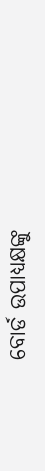ବୋର୍ଡ ଉପାଧ୍ୟକ୍ଷଙ୍କୁ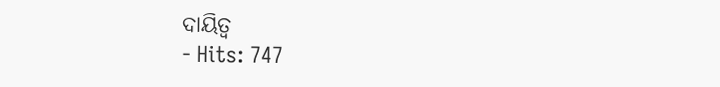ଦାୟିତ୍ୱ
- Hits: 747